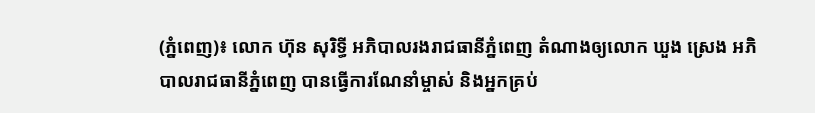(ភ្នំពេញ)៖ លោក ហ៊ុន សុរិទ្ធី អភិបាលរងរាជធានីភ្នំពេញ តំណាងឲ្យលោក ឃួង ស្រេង អភិបាលរាជធានីភ្នំពេញ បានធ្វើការណែនាំម្ចាស់ និងអ្នកគ្រប់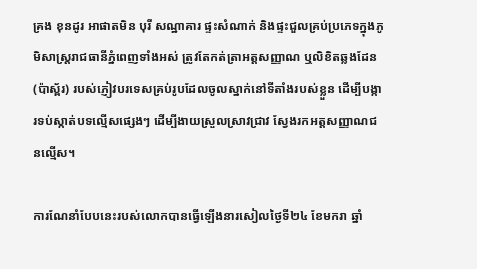គ្រង ខុនដូរ អាផាតមិន បុរី សណ្ឋាគារ ផ្ទះសំណាក់ និងផ្ទះជួលគ្រប់ប្រភេទក្នុងភូមិសាស្រ្តរាជធានីភ្នំពេញទាំងអស់ ត្រូវតែកត់ត្រាអត្តសញ្ញាណ ឬលិខិតឆ្លងដែន (ប៉ាស្ព័រ) របស់ភ្ញៀវបរទេសគ្រប់រូបដែលចូលស្នាក់នៅទីតាំងរបស់ខ្លួន ដើម្បីបង្ការទប់ស្កាត់បទល្មើសផ្សេងៗ ដើម្បីងាយស្រួលស្រាវជ្រាវ ស្វែងរកអត្តសញ្ញាណជនល្មើស។

ការណែនាំបែបនេះរបស់លោកបានធ្វើឡើងនារសៀលថ្ងៃទី២៤ ខែមករា ឆ្នាំ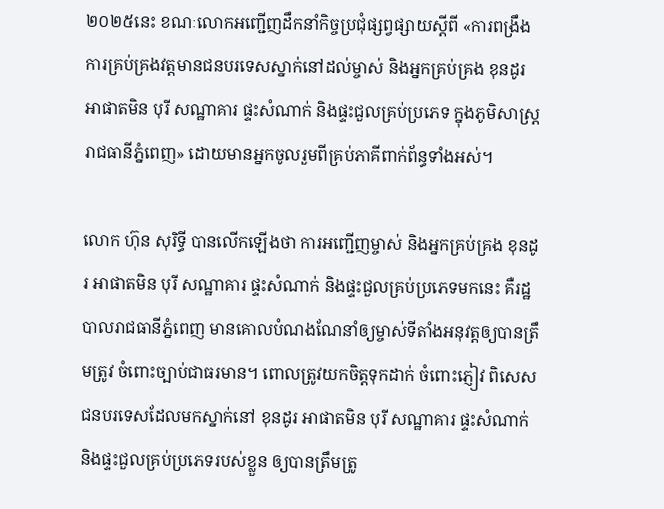២០២៥នេះ ខណៈលោកអញ្ជើញដឹកនាំកិច្ចប្រជុំផ្សព្វផ្សាយស្តីពី «ការពង្រឹងការគ្រប់គ្រងវត្តមានជនបរទេសស្នាក់នៅដល់ម្ចាស់ និងអ្នកគ្រប់គ្រង ខុនដូរ អាផាតមិន បុរី សណ្ឋាគារ ផ្ទះសំណាក់ និងផ្ទះជួលគ្រប់ប្រភេទ ក្នុងភូមិសាស្រ្តរាជធានីភ្នំពេញ» ដោយមានអ្នកចូលរួមពីគ្រប់ភាគីពាក់ព័ន្ធទាំងអស់។

លោក ហ៊ុន សុរិទ្ធី បានលើកឡើងថា ការអញ្ជើញម្ចាស់ និងអ្នកគ្រប់គ្រង ខុនដូរ អាផាតមិន បុរី សណ្ឋាគារ ផ្ទះសំណាក់ និងផ្ទះជួលគ្រប់ប្រភេទមកនេះ គឺរដ្ឋបាលរាជធានីភ្នំពេញ មានគោលបំណងណែនាំឲ្យម្ចាស់ទីតាំងអនុវត្តឲ្យបានត្រឹមត្រូវ ចំពោះច្បាប់ជាធរមាន។ ពោលត្រូវយកចិត្តទុកដាក់ ចំពោះភ្ញៀវ ពិសេសជនបរទេសដែលមកស្នាក់នៅ ខុនដូរ អាផាតមិន បុរី សណ្ឋាគារ ផ្ទះសំណាក់ និងផ្ទះជួលគ្រប់ប្រភេទរបស់ខ្លួន ឲ្យបានត្រឹមត្រូ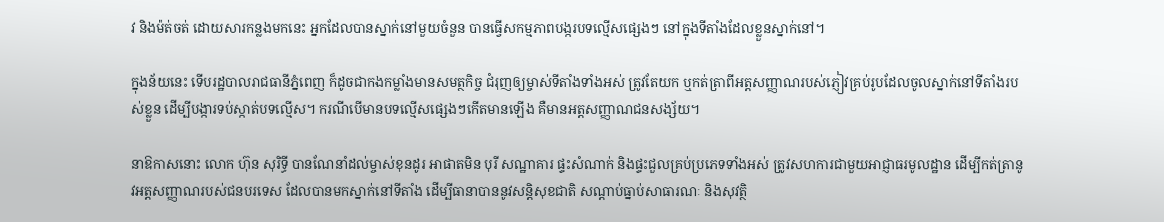វ និងម៉ត់ចត់ ដោយសារកន្លងមកនេះ អ្នកដែលបានស្នាក់នៅមួយចំនួន បានធ្វើសកម្មភាពបង្ករបទល្មើសផ្សេងៗ នៅក្នុងទីតាំងដែលខ្លួនស្នាក់នៅ។

ក្នុងន័យនេះ ទើបរដ្ឋបាលរាជធានីភ្នំពេញ ក៏ដូចជាកងកម្លាំងមានសមត្ថកិច្ច ជំរុញឲ្យម្ចាស់ទីតាំងទាំងអស់ ត្រូវតែយក ឬកត់ត្រាពីអត្តសញ្ញាណរបស់ភ្ញៀវគ្រប់រូបដែលចូលស្នាក់នៅទីតាំងរបស់ខ្លួន ដើម្បីបង្ការទប់ស្កាត់បទល្មើស។ ករណីបើមានបទល្មើសផ្សេងៗកើតមានឡើង គឺមានអត្តសញ្ញាណជនសង្ស័យ។

នាឱកាសនោះ លោក ហ៊ុន សុរិទ្ធី បានណែនាំដល់ម្ចាស់ខុនដូរ អាផាតមិន បុរី សណ្ឋាគារ ផ្ទះសំណាក់ និងផ្ទះជួលគ្រប់ប្រភេទទាំងអស់ ត្រូវសហការជាមួយអាជ្ញាធរមូលដ្ឋាន ដើម្បីកត់ត្រានូវអត្តសញ្ញាណរបស់ជនបរទេស ដែលបានមកស្នាក់នៅទីតាំង ដើម្បីធានាបាននូវសន្តិសុខជាតិ សណ្តាប់ធ្នាប់សាធារណៈ និងសុវត្ថិ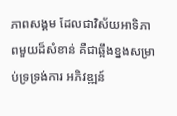ភាពសង្គម ដែលជាវិស័យអាទិភាពមួយដ៏សំខាន់ គឺជាឆ្អឹងខ្នងសម្រាប់ទ្រទ្រង់ការ អភិវឌ្ឍន៍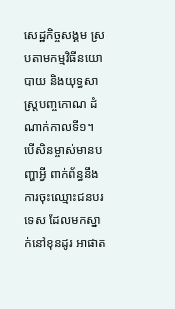សេដ្ឋកិច្ចសង្គម ស្របតាមកម្មវិធីនយោបាយ និងយុទ្ធសាស្ត្របញ្ចកោណ ដំណាក់កាលទី១។ បើសិនម្ចាស់មានបញ្ហាអ្វី ពាក់ព័ន្ធនឹងការចុះឈ្មោះជនបរទេស ដែលមកស្នាក់នៅខុនដូរ អាផាត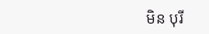មិន បុរី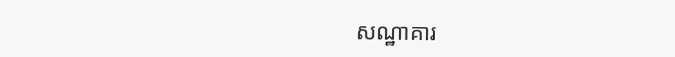សណ្ឋាគារ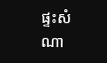ផ្ទះសំណា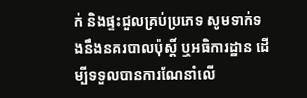ក់ និងផ្ទះជួលគ្រប់ប្រភេទ សូមទាក់ទងនឹងនគរបាលប៉ុស្តិ៍ ឬអធិការដ្ឋាន ដើម្បីទទួលបានការណែនាំលើ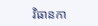វិធានកា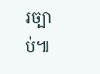រច្បាប់៕